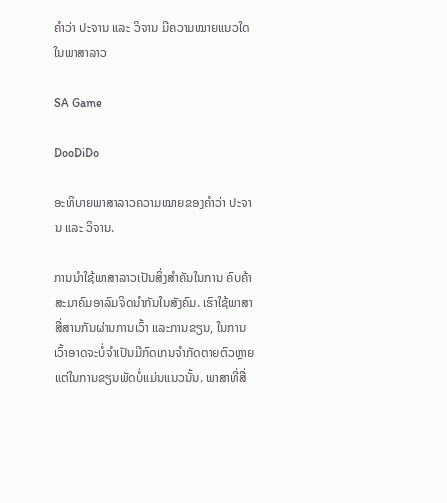ຄຳວ່າ ປະຈານ ແລະ ວິຈານ ມີຄວາມໝາຍແນວໃດໃນພາສາລາວ

SA Game

DooDiDo

ອະທິບາຍພາສາລາວຄວາມໝາຍຂອງຄຳວ່າ ປະຈານ ແລະ ວິຈານ.

ການນຳໃຊ້ພາສາລາວເປັນສິ່ງສຳຄັນໃນການ ຄົບຄ້າສະມາຄົມອາລົມຈິດນຳກັນໃນສັງຄົມ. ເຮົາໃຊ້ພາສາສື່ສານກັນຜ່ານການເວົ້າ ແລະການຂຽນ, ໃນການເວົ້າອາດຈະບໍ່ຈໍາເປັນມີກົດເກນຈໍາກັດຕາຍຕົວຫຼາຍ ແຕ່ໃນການຂຽນພັດບໍ່ແມ່ນແນວນັ້ນ. ພາສາທີ່ສື່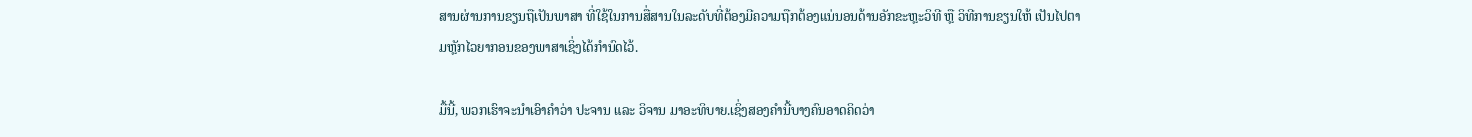ສານຜ່ານການຂຽນຖືເປັນພາສາ ທີ່ໃຊ້ໃນການສື່ສານໃນລະດັບທີ່ຕ້ອງມີຄວາມຖືກຕ້ອງແນ່ນອນດ້ານອັກຂະຫຼະວິທີ ຫຼື ວິທີການຂຽນໃຫ້ ເປັນໄປຕາມຫຼັກໄວຍາກອນຂອງພາສາເຊິ່ງໄດ້ກຳນົດໄວ້.

ມື້ນີ້, ພວກເຮົາຈະນຳເອົາຄຳວ່າ ປະຈານ ແລະ ວິຈານ ມາອະທິບາຍ.ເຊິ່ງສອງຄຳນີ້ບາງຄົນອາດຄິດວ່າ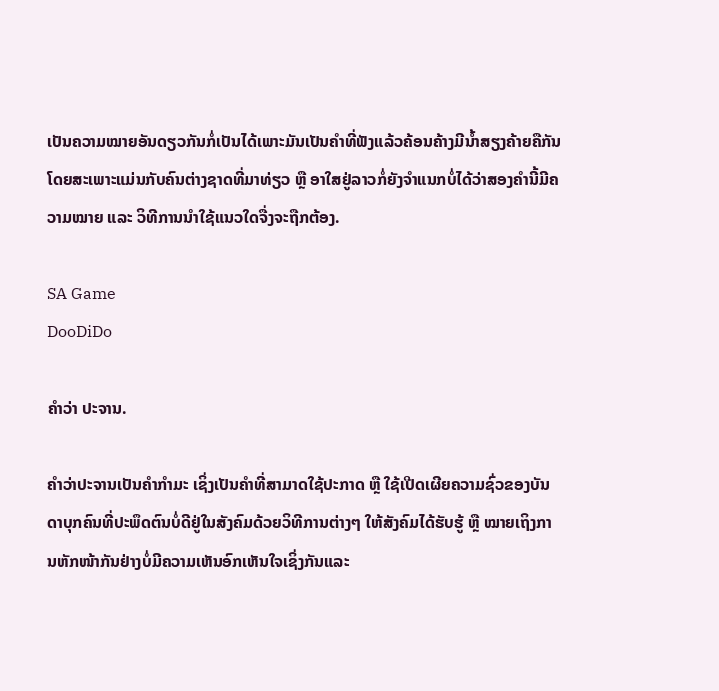ເປັນຄວາມໝາຍອັນດຽວກັນກໍ່ເປັນໄດ້ເພາະມັນເປັນຄຳທີ່ຟັງແລ້ວຄ້ອນຄ້າງມີນ້ຳສຽງຄ້າຍຄືກັນ   ໂດຍສະເພາະແມ່ນກັບຄົນຕ່າງຊາດທີ່ມາທ່ຽວ ຫຼື ອາໃສຢູ່ລາວກໍ່ຍັງຈຳແນກບໍ່ໄດ້ວ່າສອງຄຳນີ້ມີຄວາມໝາຍ ແລະ ວິທີການນຳໃຊ້ແນວໃດຈື່ງຈະຖືກຕ້ອງ.

SA Game
DooDiDo

ຄຳວ່າ ປະຈານ.

ຄຳວ່າປະຈານເປັນຄຳກຳມະ ເຊິ່ງເປັນຄຳທີ່ສາມາດໃຊ້ປະກາດ ຫຼື ໃຊ້ເປີດເຜີຍຄວາມຊົ່ວຂອງບັນດາບຸກຄົນທີ່ປະພຶດຕົນບໍ່ດີຢູ່ໃນສັງຄົມດ້ວຍວິທີການຕ່າງໆ ໃຫ້ສັງຄົມໄດ້ຮັບຮູ້ ຫຼື ໝາຍເຖິງການຫັກໜ້າກັນຢ່າງບໍ່ມີຄວາມເຫັນອົກເຫັນໃຈເຊິ່ງກັນແລະ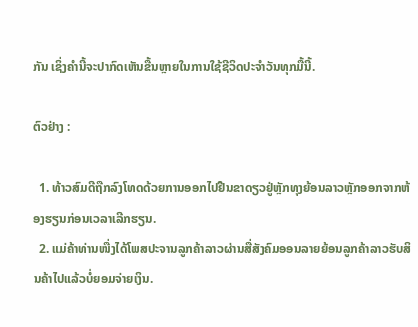ກັນ ເຊິ່ງຄຳນີ້ຈະປາກົດເຫັນຂື້ນຫຼາຍໃນການໃຊ້ຊີວິດປະຈຳວັນທຸກມື້ນີ້.

ຕົວຢ່າງ :

  1. ທ້າວສົມດີຖືກລົງໂທດດ້ວຍການອອກໄປຢືນຂາດຽວຢູ່ຫຼັກທຸງຍ້ອນລາວຫຼັກອອກຈາກຫ້ອງຮຽນກ່ອນເວລາເລີກຮຽນ.
  2. ແມ່ຄ້າທ່ານໜື່ງໄດ້ໂພສປະຈານລູກຄ້າລາວຜ່ານສື່ສັງຄົມອອນລາຍຍ້ອນລູກຄ້າລາວຮັບສິນຄ້າໄປແລ້ວບໍ່ຍອມຈ່າຍເງິນ.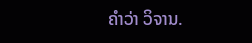ຄຳວ່າ ວິຈານ.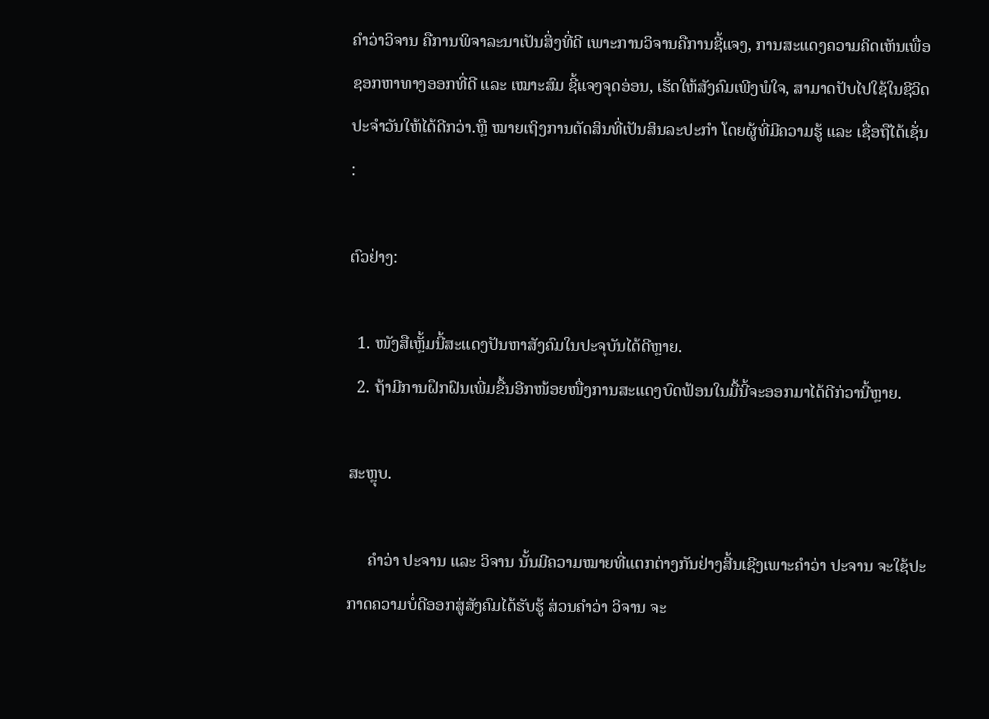ຄຳວ່າວິຈານ ຄືການພິຈາລະນາເປັນສິ່ງທີ່ດີ ເພາະການວິຈານຄືການຊີ້ແຈງ, ການສະແດງຄວາມຄິດເຫັນເພື່ອຊອກຫາທາງອອກທີ່ດີ ແລະ ເໝາະສົມ ຊີ້ແຈງຈຸດອ່ອນ, ເຮັດໃຫ້ສັງຄົມເພີງພໍໃຈ, ສາມາດປັບໄປໃຊ້ໃນຊີວິດປະຈຳວັນໃຫ້ໄດ້ດີກວ່າ.ຫຼື ໝາຍເຖິງການຕັດສິນທີ່ເປັນສິນລະປະກຳ ໂດຍຜູ້ທີ່ມີຄວາມຮູ້ ແລະ ເຊື່ອຖືໄດ້ເຊັ່ນ :

ຕົວຢ່າງ:

  1. ໜັງສືເຫຼັ້ມນີ້ສະແດງປັນຫາສັງຄົມໃນປະຈຸບັນໄດ້ດີຫຼາຍ.
  2. ຖ້າມີການຝຶກຝົນເພີ່ມຂື້ນອີກໜ້ອຍໜື່ງການສະແດງບົດຟ້ອນໃນມື້ນີ້ຈະອອກມາໄດ້ດີກ່ວານີ້ຫຼາຍ.

ສະຫຼຸບ.

     ຄຳວ່າ ປະຈານ ແລະ ວິຈານ ນັ້ນມີຄວາມໝາຍທີ່ແຕກຕ່າງກັນຢ່າງສີ້ນເຊີງເພາະຄຳວ່າ ປະຈານ ຈະໃຊ້ປະກາດຄວາມບໍ່ດີອອກສູ່ສັງຄົມໄດ້ຮັບຮູ້ ສ່ວນຄຳວ່າ ວິຈານ ຈະ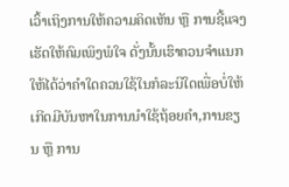ເວົ້າເຖິງການໃຫ້ຄວາມຄິດເຫັນ ຫຼື ການຊີ້ແຈງເຮັດໃຫ້ຄົມເພິງພໍໃຈ ດັ່ງນັ້ນເຮົາຄວນຈຳແນກໃຫ້ໄດ້ວ່າຄຳໃດຄວນໃຊ້ໃນກໍລະນີໃດເພື່ອບໍ່ໃຫ້ເກີດມີບັນຫາໃນການນຳໃຊ້ຖ້ອຍຄຳ,ການຂຽນ ຫຼື ການ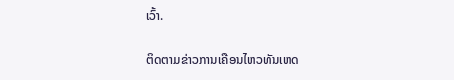ເວົ້າ.

ຕິດຕາມຂ່າວການເຄືອນໄຫວທັນເຫດ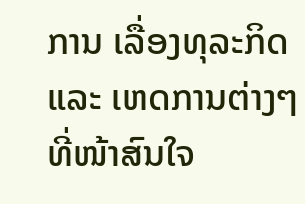ການ ເລື່ອງທຸລະກິດ ແລະ ເຫດການຕ່າງໆ ທີ່ໜ້າສົນໃຈ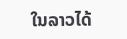ໃນລາວໄດ້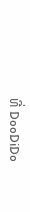ທີ່ DooDiDo